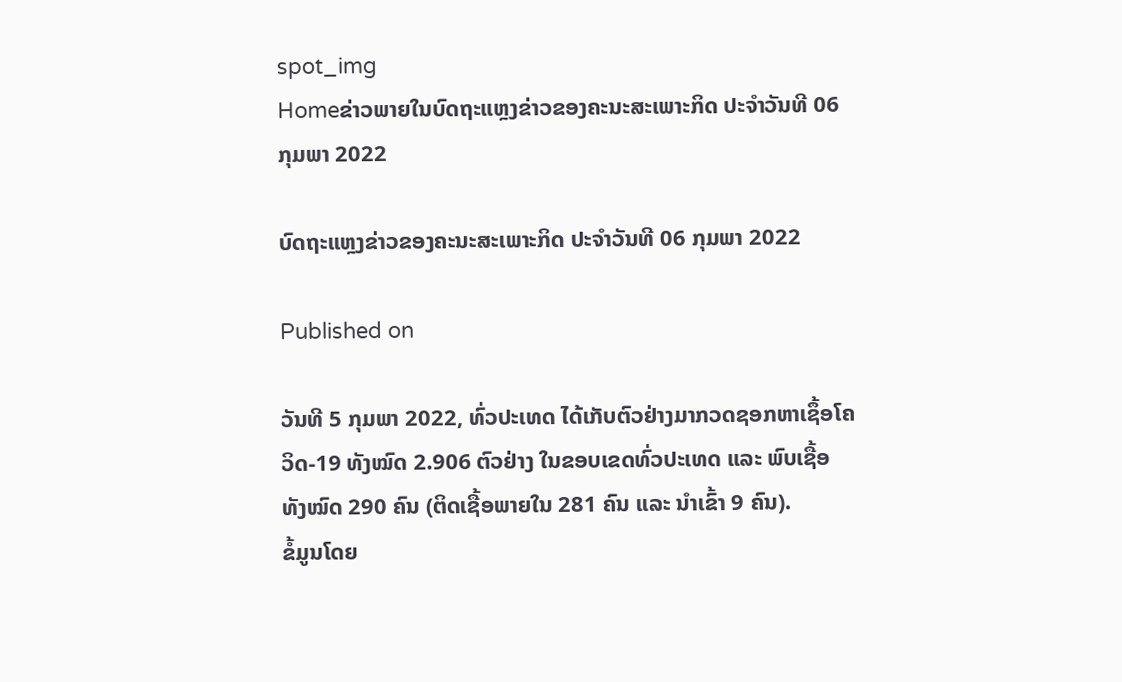spot_img
Homeຂ່າວພາຍໃນບົດຖະແຫຼງຂ່າວຂອງຄະນະສະເພາະກິດ ປະຈໍາວັນທີ 06 ກຸມພາ 2022

ບົດຖະແຫຼງຂ່າວຂອງຄະນະສະເພາະກິດ ປະຈໍາວັນທີ 06 ກຸມພາ 2022

Published on

ວັນທີ 5 ກຸມພາ 2022, ທົ່ວປະເທດ ໄດ້ເກັບຕົວຢ່າງມາກວດຊອກຫາເຊຶ້ອໂຄວິດ-19 ທັງໝົດ 2.906 ຕົວຢ່າງ ໃນຂອບເຂດທົ່ວປະເທດ ແລະ ພົບເຊື້ອ ທັງໝົດ 290 ຄົນ (ຕິດເຊື້ອພາຍໃນ 281 ຄົນ ແລະ ນໍາເຂົ້າ 9 ຄົນ).
ຂໍ້ມູນໂດຍ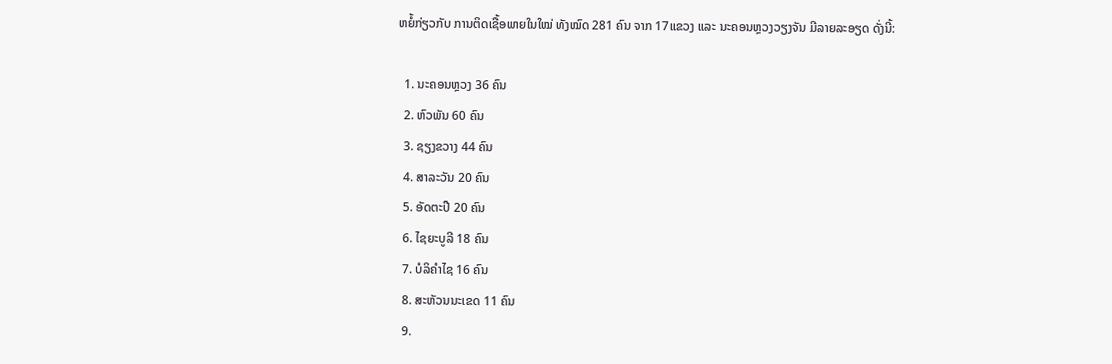ຫຍໍ້ກ່ຽວກັບ ການຕິດເຊື້ອພາຍໃນໃໝ່ ທັງໝົດ 281 ຄົນ ຈາກ 17ແຂວງ ແລະ ນະຄອນຫຼວງວຽງຈັນ ມີລາຍລະອຽດ ດັ່ງນີ້:

  1. ນະຄອນຫຼວງ 36 ຄົນ
  2. ຫົວພັນ 60 ຄົນ
  3. ຊຽງຂວາງ 44 ຄົນ
  4. ສາລະວັນ 20 ຄົນ
  5. ອັດຕະປື 20 ຄົນ
  6. ໄຊຍະບູລີ 18 ຄົນ
  7. ບໍລິຄໍາໄຊ 16 ຄົນ
  8. ສະຫັວນນະເຂດ 11 ຄົນ
  9.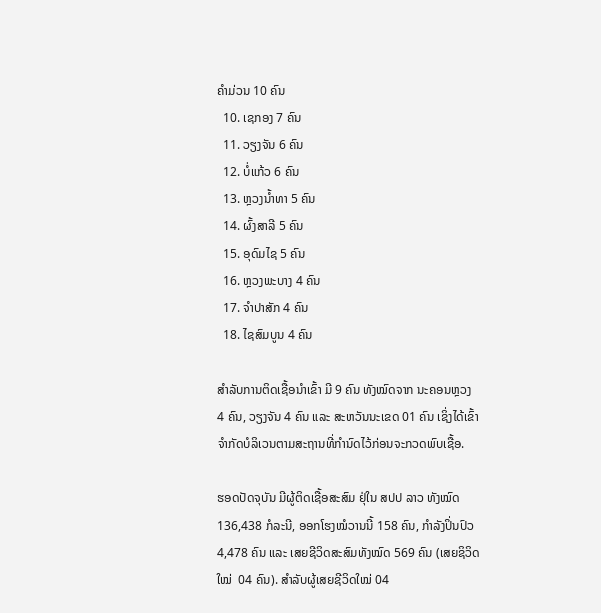ຄໍາມ່ວນ 10 ຄົນ
  10. ເຊກອງ 7 ຄົນ
  11. ວຽງຈັນ 6 ຄົນ
  12. ບໍ່ແກ້ວ 6 ຄົນ
  13. ຫຼວງນໍ້າທາ 5 ຄົນ
  14. ຜົ້ງສາລີ 5 ຄົນ
  15. ອຸດົມໄຊ 5 ຄົນ
  16. ຫຼວງພະບາງ 4 ຄົນ
  17. ຈໍາປາສັກ 4 ຄົນ
  18. ໄຊສົມບູນ 4 ຄົນ

ສໍາລັບການຕິດເຊື້ອນໍາເຂົ້າ ມີ 9 ຄົນ ທັງໝົດຈາກ ນະຄອນຫຼວງ 4 ຄົນ, ວຽງຈັນ 4 ຄົນ ແລະ ສະຫວັນນະເຂດ 01 ຄົນ ເຊິ່ງໄດ້ເຂົ້າຈຳກັດບໍລິເວນຕາມສະຖານທີ່ກຳນົດໄວ້ກ່ອນຈະກວດພົບເຊື້ອ.

ຮອດປັດຈຸບັນ ມີຜູ້ຕິດເຊື້ອສະສົມ ຢຸ່ໃນ ສປປ ລາວ ທັງໝົດ 136,438 ກໍລະນີ, ອອກໂຮງໝໍວານນີ້ 158 ຄົນ, ກຳລັງປິ່ນປົວ 4,478 ຄົນ ແລະ ເສຍຊີວິດສະສົມທັງໝົດ 569 ຄົນ (ເສຍຊິວິດໃໝ່  04 ຄົນ). ສຳລັບຜູ້ເສຍຊີວິດໃໝ່ 04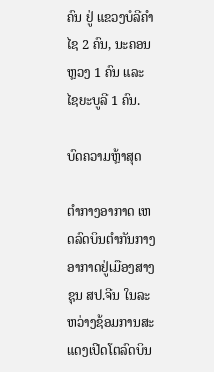ຄົນ ຢູ່ ແຂວງບໍລີຄຳໄຊ 2 ຄົນ, ນະຄອນຫຼວງ 1 ຄົນ ແລະ ໄຊຍະບູລີ 1 ຄົນ.

ບົດຄວາມຫຼ້າສຸດ

ຕຳກາງອາກາດ ເຫດລົດບິນຕໍາກັນກາງອາກາດຢູ່ເມືອງສາງຊຸນ ສປ.ຈີນ ໃນລະຫວ່າງຊ້ອມການສະແດງເປີດໂຕລົດບິນ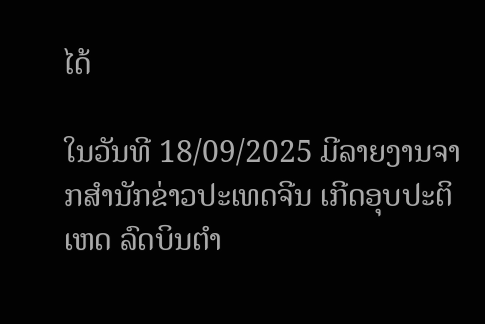ໄດ້

ໃນວັນທີ 18/09/2025 ມີລາຍງານຈາກສຳນັກຂ່າວປະເທດຈີນ ເກີດອຸບປະຕິເຫດ ລົດບິນຕໍາ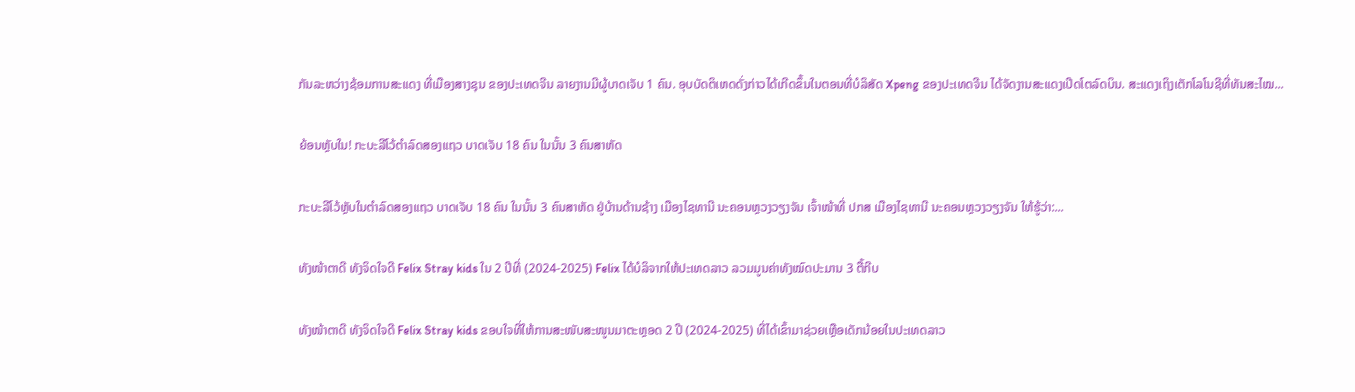ກັນລະຫວ່າງຊ້ອມການສະແດງ ທີ່ເມືອງສາງຊຸນ ຂອງປະເທດຈີນ ລາຍງານມີຜູ້ບາດເຈັບ 1 ຄົນ. ອຸບບັດຕິເຫດດັ່ງກ່າວໄດ້ເກີດຂຶ້ນໃນຕອນທີ່ບໍລິສັດ Xpeng ຂອງປະເທດຈີນ ໄດ້ຈັດງານສະແດງເປີດໂຕລົດບິນ. ສະແດງເຖິງເຕັກໂລໂນຊີທີ່ທັນສະໄໝ...

ຍ້ອນຫຼັບໃນ! ກະບະລີໂວ້ຕຳລົດສອງແຖວ ບາດເຈັບ 18 ຄົນ ໃນນັ້ນ 3 ຄົນສາຫັດ

ກະບະລີໂວ້ຫຼັບໃນຕຳລົດສອງແຖວ ບາດເຈັບ 18 ຄົນ ໃນນັ້ນ 3 ຄົນສາຫັດ ຢູ່ບ້ານດ້ານຊ້າງ ເມືອງໄຊທານີ ນະຄອນຫຼວງວຽງຈັນ ເຈົ້າໜ້າທີ່ ປກສ ເມືອງໄຊທານີ ນະຄອນຫຼວງວຽງຈັນ ໃຫ້ຮູ້ວ່າ:...

ທັງໜ້າຕາດີ ທັງຈິດໃຈດີ Felix Stray kids ໃນ 2 ປີທີ່ (2024-2025) Felix ໄດ້ບໍລິຈາກໃຫ້ປະເທດລາວ ລວມມູນຄ່າທັງໝົດປະມານ 3 ຕື້ກີບ

ທັງໜ້າຕາດີ ທັງຈິດໃຈດີ Felix Stray kids ຂອບໃຈທີ່ໃຫ້ການສະໜັບສະໜູນມາຕະຫຼອດ 2 ປີ (2024-2025) ທີ່ໄດ້ເຂົ້າມາຊ່ວຍເຫຼືອເດັກນ້ອຍໃນປະເທດລາວ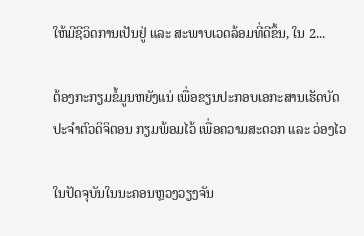ໃຫ້ມີຊີວິດການເປັນຢູ່ ແລະ ສະພາບເວດລ້ອມທີ່ດີຂຶ້ນ, ໃນ 2...

ຕ້ອງກະກຽມຂໍ້ມູນຫຍັງແນ່ ເພື່ອຂຽນປະກອບເອກະສານເຮັດບັດປະຈໍາຕົວດິຈິຕອນ ກຽມພ້ອມໄວ້ ເພື່ອຄວາມສະດວກ ແລະ ວ່ອງໄວ

ໃນປັດຈຸບັນໃນນະຄອນຫຼວງວຽງຈັນ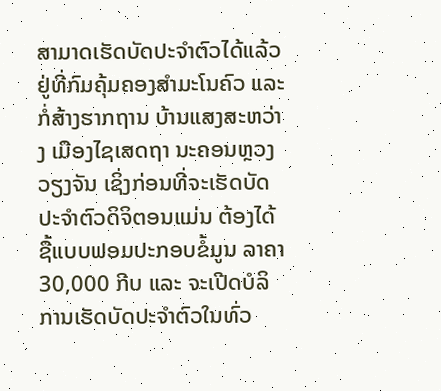ສາມາດເຮັດບັດປະຈໍາຕົວໄດ້ແລ້ວ ຢູ່ທີ່ກົມຄຸ້ມຄອງສຳມະໂນຄົວ ແລະ ກໍ່ສ້າງຮາກຖານ ບ້ານແສງສະຫວ່າງ ເມືອງໄຊເສດຖາ ນະຄອນຫຼວງວຽງຈັນ ເຊິ່ງກ່ອນທີ່ຈະເຮັດບັດປະຈຳຕົວດິຈິຕອນແມ່ນ ຕ້ອງໄດ້ຊື້ແບບຟອມປະກອບຂໍ້ມູນ ລາຄາ 30,000 ກີບ ແລະ ຈະເປີດບໍລິການເຮັດບັດປະຈຳຕົວໃນທົ່ວ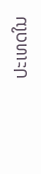ປະເທດໃນ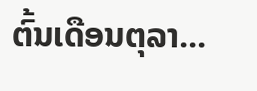ຕົ້ນເດືອນຕຸລາ...